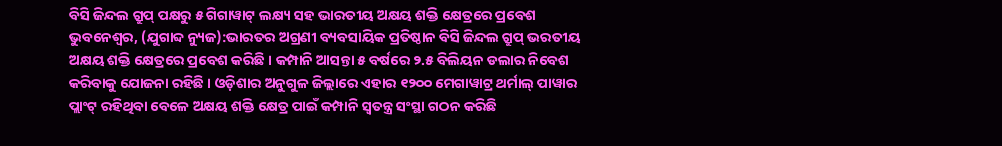ବିସି ଜିନ୍ଦଲ ଗ୍ରୁପ୍ ପକ୍ଷରୁ ୫ ଗିଗାୱାଟ୍ ଲକ୍ଷ୍ୟ ସହ ଭାରତୀୟ ଅକ୍ଷୟ ଶକ୍ତି କ୍ଷେତ୍ରରେ ପ୍ରବେଶ
ଭୁବନେଶ୍ୱର, (ଯୁଗାବ୍ଦ ନ୍ୟୁଜ):ଭାରତର ଅଗ୍ରଣୀ ବ୍ୟବସାୟିକ ପ୍ରତିଷ୍ଠାନ ବିସି ଜିନ୍ଦଲ ଗ୍ରୁପ୍ ଭରତୀୟ ଅକ୍ଷୟ ଶକ୍ତି କ୍ଷେତ୍ରରେ ପ୍ରବେଶ କରିଛି । କମ୍ପାନି ଆସନ୍ତା ୫ ବର୍ଷରେ ୨.୫ ବିଲିୟନ ଡଲାର ନିବେଶ କରିବାକୁ ଯୋଜନା ରହିଛି । ଓଡ଼ିଶାର ଅନୁଗୁଳ ଜିଲ୍ଲାରେ ଏହାର ୧୨୦୦ ମେଗାୱାଟ୍ର ଥର୍ମାଲ୍ ପାୱାର ପ୍ଲାଂଟ୍ ରହିଥିବା ବେଳେ ଅକ୍ଷୟ ଶକ୍ତି କ୍ଷେତ୍ର ପାଇଁ କମ୍ପାନି ସ୍ୱତନ୍ତ୍ର ସଂସ୍ଥା ଗଠନ କରିଛି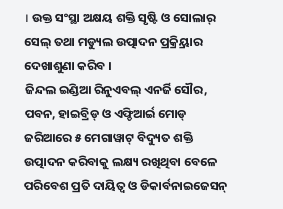। ଉକ୍ତ ସଂସ୍ଥା ଅକ୍ଷୟ ଶକ୍ତି ସୃଷ୍ଟି ଓ ସୋଲାର୍ ସେଲ୍ ତଥା ମଡ୍ୟୁଲ ଉତ୍ପାଦନ ପ୍ରକ୍ର୍ରିୟାର ଦେଖାଶୁଣା କରିବ ।
ଜିନ୍ଦଲ ଇଣ୍ଡିଆ ରିନୁଏବଲ୍ ଏନର୍ଜି ସୌର, ପବନ, ହାଇବ୍ରିଡ୍ ଓ ଏଫ୍ଡିଆର୍ଇ ମୋଡ୍ ଜରିଆରେ ୫ ମେଗାୱାଟ୍ ବିଦ୍ୟୁତ ଶକ୍ତି ଉତ୍ପାଦନ କରିବାକୁ ଲକ୍ଷ୍ୟ ରଖିଥିବା ବେଳେ ପରିବେଶ ପ୍ରତି ଦାୟିତ୍ୱ ଓ ଡିକାର୍ବନାଇଜେସନ୍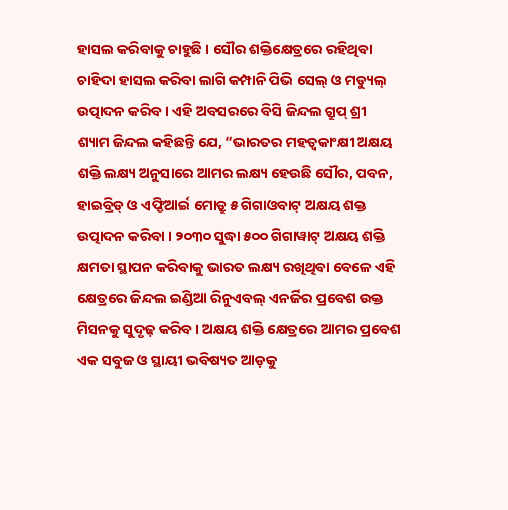ହାସଲ କରିବାକୁ ଚାହୁଛି । ସୌର ଶକ୍ତିକ୍ଷେତ୍ରରେ ରହିଥିବା ଚାହିଦା ହାସଲ କରିବା ଲାଗି କମ୍ପାନି ପିଭି ସେଲ୍ ଓ ମଡ୍ୟୁଲ୍ ଉତ୍ପାଦନ କରିବ । ଏହି ଅବସରରେ ବିସି ଜିନ୍ଦଲ ଗ୍ରୁପ୍ ଶ୍ରୀ ଶ୍ୟାମ ଜିନ୍ଦଲ କହିଛନ୍ତି ଯେ, “ଭାରତର ମହତ୍ୱକାଂକ୍ଷୀ ଅକ୍ଷୟ ଶକ୍ତି ଲକ୍ଷ୍ୟ ଅନୁସାରେ ଆମର ଲକ୍ଷ୍ୟ ହେଉଛି ସୌର, ପବନ, ହାଇବ୍ରିଡ୍ ଓ ଏଫ୍ଡିଆର୍ଇ ମୋଡ୍ରୁ ୫ ଗିଗାଓବାଟ୍ ଅକ୍ଷୟ ଶକ୍ତ ଉତ୍ପାଦନ କରିବା । ୨୦୩୦ ସୁଦ୍ଧା ୫୦୦ ଗିଗାୱାଟ୍ ଅକ୍ଷୟ ଶକ୍ତି କ୍ଷମତା ସ୍ଥାପନ କରିବାକୁ ଭାରତ ଲକ୍ଷ୍ୟ ରଖିଥିବା ବେଳେ ଏହି କ୍ଷେତ୍ରରେ ଜିନ୍ଦଲ ଇଣ୍ଡିଆ ରିନୁଏବଲ୍ ଏନର୍ଜିର ପ୍ରବେଶ ଉକ୍ତ ମିସନକୁ ସୁଦୃଢ଼ କରିବ । ଅକ୍ଷୟ ଶକ୍ତି କ୍ଷେତ୍ରରେ ଆମର ପ୍ରବେଶ ଏକ ସବୁଜ ଓ ସ୍ଥାୟୀ ଭବିଷ୍ୟତ ଆଡ଼କୁ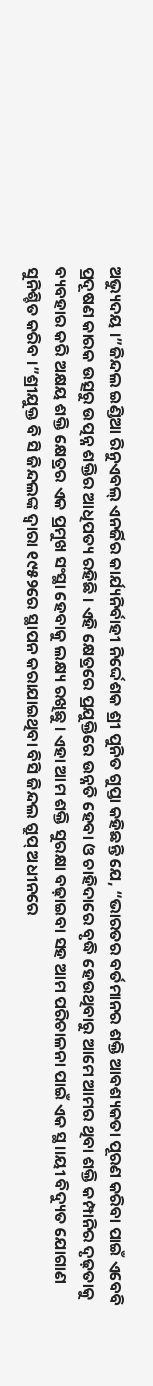ଅଭ୍ୟୁଦୟ ।”ଜିନ୍ଦଲ ଇଣ୍ଡିଆ ରିନୁଏବଲ୍ ଏନର୍ଜିର କାର୍ଯ୍ୟନିର୍ବାହୀ ନିର୍ଦ୍ଦେଶକ ଶ୍ରୀ ପୁନିତ ଗୁପ୍ତା କହିଛନ୍ତି ଯେ, “ଭାରତର ବର୍ତମାନର ଶକ୍ତି ଆବଶ୍ୟକତା ପୂରଣ କରିବା ପାଇଁ ଏବେବି ପ୍ରଦୂଷଣ କାରକ ଉତ୍ସରୁ ଉତ୍ପନ୍ନ ଶକ୍ତିର ଆଧିପତ୍ୟ ରହିଛି । ଏହି କ୍ଷେତ୍ରରେ ପ୍ରଯୁକ୍ତିରେ ଉନ୍ନତି ହେବା ଓ ଚାହିଦାରେ ବୃଦ୍ଧି ହେଉଥିବାରୁ ଆମେ ଆମର ଥିବା ଶକ୍ତି କମ୍ପାନିର ଦୃଢ଼ତାକୁ ବ୍ୟବହାର କରି ଅକ୍ଷୟ ଶକ୍ତି କ୍ଷେତ୍ରର ଏକ ପ୍ରମୁଖ ସଂସ୍ଥା ହେବାକୁ ଲକ୍ଷ୍ୟ ରଖିଛୁ । ଏହା ଆମ ଶକ୍ତି ସୁରକ୍ଷା ବଢ଼ାଇବା ସହ ଆମ ପରିଚାଳନା ପାଇଁ ଏକ ସ୍ଥ।।ୟୀ ବିଦ୍ୟୁତ ଯୋଗାଣ ସୁନିଶ୍ଚିତ କରିବ ।”ଶ୍ରୀଯୁକ୍ତ ବି ସି ଜିନ୍ଦଲଙ୍କ ଦ୍ୱାରା ୧୯୫୨ରେ ସ୍ଥାପନ କରାଯାଇଥିବା ବିସି ଜିନ୍ଦଲ ଗ୍ରୁପ୍ ଅଧୀନରେ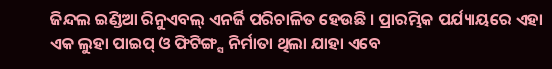ଜିନ୍ଦଲ ଇଣ୍ଡିଆ ରିନୁଏବଲ୍ ଏନର୍ଜି ପରିଚାଳିତ ହେଉଛି । ପ୍ରାରମ୍ଭିକ ପର୍ଯ୍ୟାୟରେ ଏହା ଏକ ଲୁହା ପାଇପ୍ ଓ ଫିଟିଙ୍ଗ୍ସ ନିର୍ମାତା ଥିଲା ଯାହା ଏବେ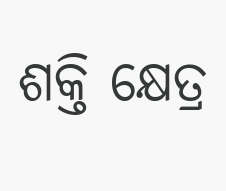ଶକ୍ତି କ୍ଷେତ୍ର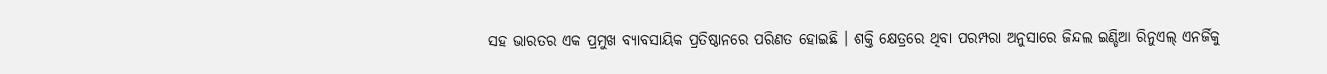ସହ ଭାରତର ଏକ ପ୍ରମୁଖ ବ୍ୟାବସାୟିକ ପ୍ରତିଷ୍ଠାନରେ ପରିଣତ ହୋଇଛି । ଶକ୍ତି କ୍ଷେତ୍ରରେ ଥିବା ପରମ୍ପରା ଅନୁସାରେ ଜିନ୍ଦଲ ଇଣ୍ଡିଆ ରିନୁଏଲ୍ ଏନର୍ଜିକୁ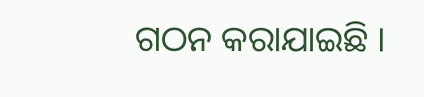ଗଠନ କରାଯାଇଛି ।